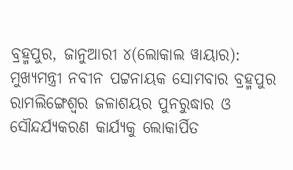ବ୍ରହ୍ମପୁର, ଜାନୁଆରୀ ୪(ଲୋକାଲ ୱାୟାର): ମୁଖ୍ୟମନ୍ତ୍ରୀ ନବୀନ ପଟ୍ଟନାୟକ ସୋମବାର ବ୍ରହ୍ମପୁର ରାମଲିଙ୍ଗେଶ୍ୱର ଜଳାଶୟର ପୁନରୁଦ୍ଧାର ଓ ସୌନ୍ଦର୍ଯ୍ୟକରଣ କାର୍ଯ୍ୟକୁ ଲୋକାର୍ପିତ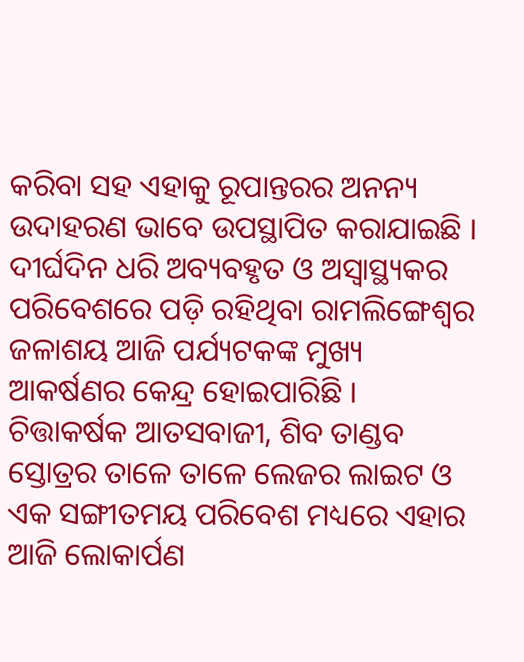କରିବା ସହ ଏହାକୁ ରୂପାନ୍ତରର ଅନନ୍ୟ ଉଦାହରଣ ଭାବେ ଉପସ୍ଥାପିତ କରାଯାଇଛି ।
ଦୀର୍ଘଦିନ ଧରି ଅବ୍ୟବହୃତ ଓ ଅସ୍ୱାସ୍ଥ୍ୟକର ପରିବେଶରେ ପଡ଼ି ରହିଥିବା ରାମଲିଙ୍ଗେଶ୍ୱର ଜଳାଶୟ ଆଜି ପର୍ଯ୍ୟଟକଙ୍କ ମୁଖ୍ୟ ଆକର୍ଷଣର କେନ୍ଦ୍ର ହୋଇପାରିଛି ।
ଚିତ୍ତାକର୍ଷକ ଆତସବାଜୀ, ଶିବ ତାଣ୍ଡବ ସ୍ତୋତ୍ରର ତାଳେ ତାଳେ ଲେଜର ଲାଇଟ ଓ ଏକ ସଙ୍ଗୀତମୟ ପରିବେଶ ମଧ୍ୟରେ ଏହାର ଆଜି ଲୋକାର୍ପଣ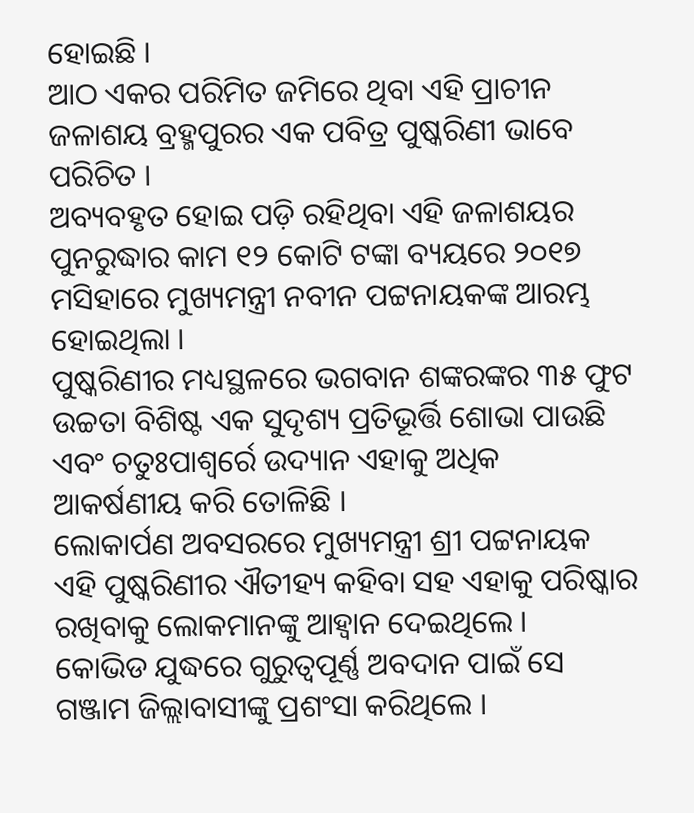ହୋଇଛି ।
ଆଠ ଏକର ପରିମିତ ଜମିରେ ଥିବା ଏହି ପ୍ରାଚୀନ ଜଳାଶୟ ବ୍ରହ୍ମପୁରର ଏକ ପବିତ୍ର ପୁଷ୍କରିଣୀ ଭାବେ ପରିଚିତ ।
ଅବ୍ୟବହୃତ ହୋଇ ପଡ଼ି ରହିଥିବା ଏହି ଜଳାଶୟର ପୁନରୁଦ୍ଧାର କାମ ୧୨ କୋଟି ଟଙ୍କା ବ୍ୟୟରେ ୨୦୧୭ ମସିହାରେ ମୁଖ୍ୟମନ୍ତ୍ରୀ ନବୀନ ପଟ୍ଟନାୟକଙ୍କ ଆରମ୍ଭ ହୋଇଥିଲା ।
ପୁଷ୍କରିଣୀର ମଧ୍ୟସ୍ଥଳରେ ଭଗବାନ ଶଙ୍କରଙ୍କର ୩୫ ଫୁଟ ଉଚ୍ଚତା ବିଶିଷ୍ଟ ଏକ ସୁଦୃଶ୍ୟ ପ୍ରତିଭୂର୍ତ୍ତି ଶୋଭା ପାଉଛି ଏବଂ ଚତୁଃପାଶ୍ୱର୍ରେ ଉଦ୍ୟାନ ଏହାକୁ ଅଧିକ ଆକର୍ଷଣୀୟ କରି ତୋଳିଛି ।
ଲୋକାର୍ପଣ ଅବସରରେ ମୁଖ୍ୟମନ୍ତ୍ରୀ ଶ୍ରୀ ପଟ୍ଟନାୟକ ଏହି ପୁଷ୍କରିଣୀର ଐତୀହ୍ୟ କହିବା ସହ ଏହାକୁ ପରିଷ୍କାର ରଖିବାକୁ ଲୋକମାନଙ୍କୁ ଆହ୍ୱାନ ଦେଇଥିଲେ ।
କୋଭିଡ ଯୁଦ୍ଧରେ ଗୁରୁତ୍ୱପୂର୍ଣ୍ଣ ଅବଦାନ ପାଇଁ ସେ ଗଞ୍ଜାମ ଜିଲ୍ଲାବାସୀଙ୍କୁ ପ୍ରଶଂସା କରିଥିଲେ ।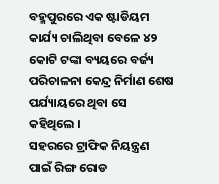ବହ୍ମପୁରରେ ଏକ ଷ୍ଟାଡିୟମ କାର୍ଯ୍ୟ ଚାଲିଥିବା ବେଳେ ୪୨ କୋଟି ଟଙ୍କା ବ୍ୟୟରେ ବର୍ଜ୍ୟ ପରିଚାଳନା କେନ୍ଦ୍ର ନିର୍ମାଣ ଶେଷ ପର୍ଯ୍ୟାୟରେ ଥିବା ସେ କହିଥିଲେ ।
ସହରରେ ଟ୍ରାଫିକ ନିୟନ୍ତ୍ରଣ ପାଇଁ ରିଙ୍ଗ ରୋଡ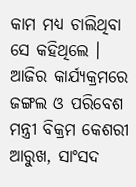କାମ ମଧ୍ୟ ଚାଲିଥିବା ସେ କହିଥିଲେ ।
ଆଜିର କାର୍ଯ୍ୟକ୍ରମରେ ଜଙ୍ଗଲ ଓ ପରିବେଶ ମନ୍ତ୍ରୀ ବିକ୍ରମ କେଶରୀ ଆରୁଖ, ସାଂସଦ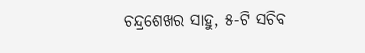ଚନ୍ଦ୍ରଶେଖର ସାହୁ, ୫-ଟି ସଚିବ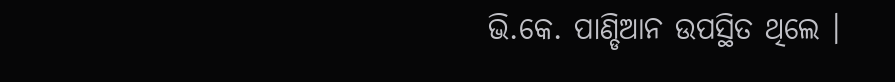ଭି.କେ. ପାଣ୍ଡିଆନ ଉପସ୍ଥିତ ଥିଲେ ।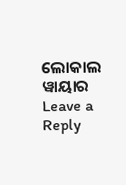ଲୋକାଲ ୱାୟାର
Leave a Reply